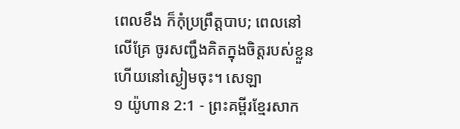ពេលខឹង ក៏កុំប្រព្រឹត្តបាប; ពេលនៅលើគ្រែ ចូរសញ្ជឹងគិតក្នុងចិត្តរបស់ខ្លួន ហើយនៅស្ងៀមចុះ។ សេឡា
១ យ៉ូហាន 2:1 - ព្រះគម្ពីរខ្មែរសាក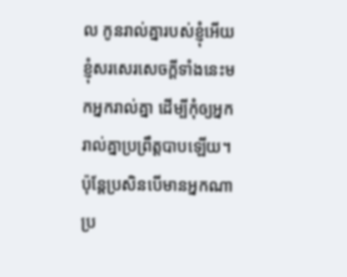ល កូនរាល់គ្នារបស់ខ្ញុំអើយ ខ្ញុំសរសេរសេចក្ដីទាំងនេះមកអ្នករាល់គ្នា ដើម្បីកុំឲ្យអ្នករាល់គ្នាប្រព្រឹត្តបាបឡើយ។ ប៉ុន្តែប្រសិនបើមានអ្នកណាប្រ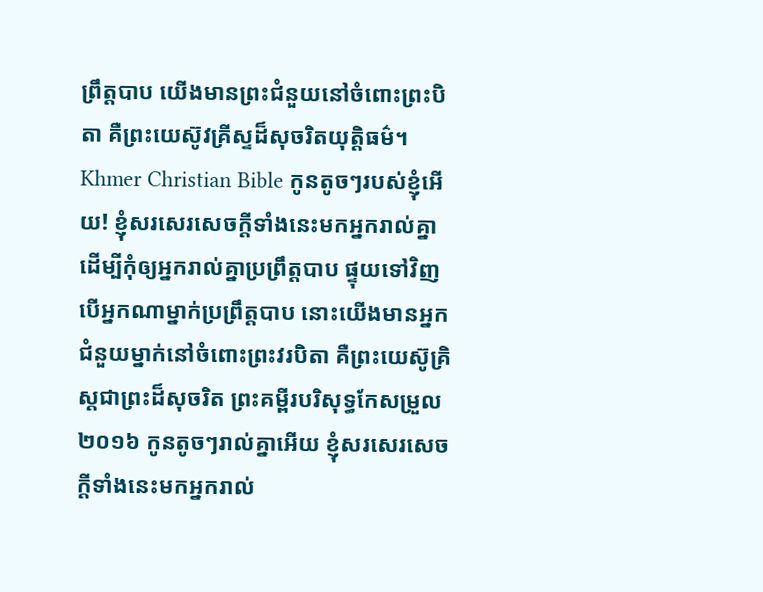ព្រឹត្តបាប យើងមានព្រះជំនួយនៅចំពោះព្រះបិតា គឺព្រះយេស៊ូវគ្រីស្ទដ៏សុចរិតយុត្តិធម៌។ Khmer Christian Bible កូនតូចៗរបស់ខ្ញុំអើយ! ខ្ញុំសរសេរសេចក្ដីទាំងនេះមកអ្នករាល់គ្នា ដើម្បីកុំឲ្យអ្នករាល់គ្នាប្រព្រឹត្ដបាប ផ្ទុយទៅវិញ បើអ្នកណាម្នាក់ប្រព្រឹត្ដបាប នោះយើងមានអ្នកជំនួយម្នាក់នៅចំពោះព្រះវរបិតា គឺព្រះយេស៊ូគ្រិស្ដជាព្រះដ៏សុចរិត ព្រះគម្ពីរបរិសុទ្ធកែសម្រួល ២០១៦ កូនតូចៗរាល់គ្នាអើយ ខ្ញុំសរសេរសេចក្ដីទាំងនេះមកអ្នករាល់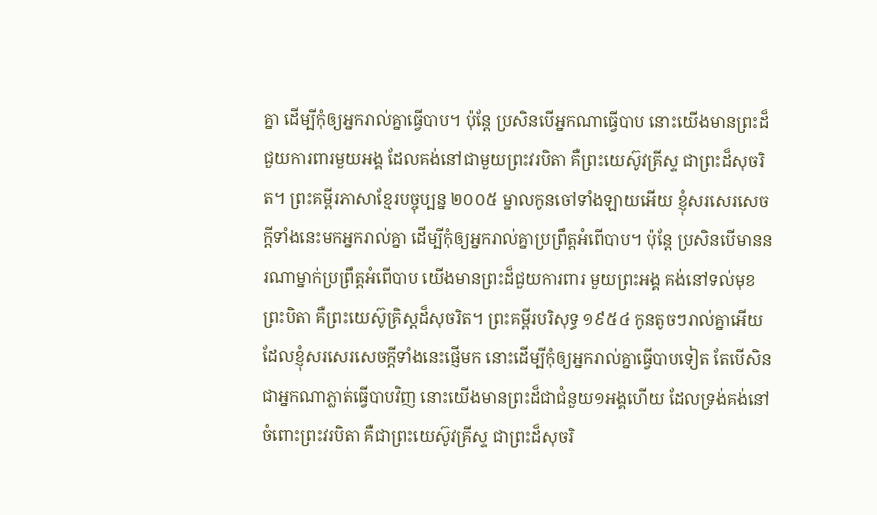គ្នា ដើម្បីកុំឲ្យអ្នករាល់គ្នាធ្វើបាប។ ប៉ុន្ដែ ប្រសិនបើអ្នកណាធ្វើបាប នោះយើងមានព្រះដ៏ជួយការពារមួយអង្គ ដែលគង់នៅជាមួយព្រះវរបិតា គឺព្រះយេស៊ូវគ្រីស្ទ ជាព្រះដ៏សុចរិត។ ព្រះគម្ពីរភាសាខ្មែរបច្ចុប្បន្ន ២០០៥ ម្នាលកូនចៅទាំងឡាយអើយ ខ្ញុំសរសេរសេចក្ដីទាំងនេះមកអ្នករាល់គ្នា ដើម្បីកុំឲ្យអ្នករាល់គ្នាប្រព្រឹត្តអំពើបាប។ ប៉ុន្តែ ប្រសិនបើមាននរណាម្នាក់ប្រព្រឹត្តអំពើបាប យើងមានព្រះដ៏ជួយការពារ មួយព្រះអង្គ គង់នៅទល់មុខព្រះបិតា គឺព្រះយេស៊ូគ្រិស្តដ៏សុចរិត។ ព្រះគម្ពីរបរិសុទ្ធ ១៩៥៤ កូនតូចៗរាល់គ្នាអើយ ដែលខ្ញុំសរសេរសេចក្ដីទាំងនេះផ្ញើមក នោះដើម្បីកុំឲ្យអ្នករាល់គ្នាធ្វើបាបទៀត តែបើសិនជាអ្នកណាភ្លាត់ធ្វើបាបវិញ នោះយើងមានព្រះដ៏ជាជំនួយ១អង្គហើយ ដែលទ្រង់គង់នៅចំពោះព្រះវរបិតា គឺជាព្រះយេស៊ូវគ្រីស្ទ ជាព្រះដ៏សុចរិ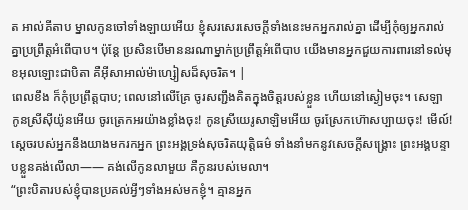ត អាល់គីតាប ម្នាលកូនចៅទាំងឡាយអើយ ខ្ញុំសរសេរសេចក្ដីទាំងនេះមកអ្នករាល់គ្នា ដើម្បីកុំឲ្យអ្នករាល់គ្នាប្រព្រឹត្ដអំពើបាប។ ប៉ុន្ដែ ប្រសិនបើមាននរណាម្នាក់ប្រព្រឹត្ដអំពើបាប យើងមានអ្នកជួយការពារនៅទល់មុខអុលឡោះជាបិតា គឺអ៊ីសាអាល់ម៉ាហ្សៀសដ៏សុចរិត។ |
ពេលខឹង ក៏កុំប្រព្រឹត្តបាប; ពេលនៅលើគ្រែ ចូរសញ្ជឹងគិតក្នុងចិត្តរបស់ខ្លួន ហើយនៅស្ងៀមចុះ។ សេឡា
កូនស្រីស៊ីយ៉ូនអើយ ចូរត្រេកអរយ៉ាងខ្លាំងចុះ! កូនស្រីយេរូសាឡិមអើយ ចូរស្រែកហ៊ោសប្បាយចុះ! មើល៍! ស្ដេចរបស់អ្នកនឹងយាងមករកអ្នក ព្រះអង្គទ្រង់សុចរិតយុត្តិធម៌ ទាំងនាំមកនូវសេចក្ដីសង្គ្រោះ ព្រះអង្គបន្ទាបខ្លួនគង់លើលា—— គង់លើកូនលាមួយ គឺកូនរបស់មេលា។
“ព្រះបិតារបស់ខ្ញុំបានប្រគល់អ្វីៗទាំងអស់មកខ្ញុំ។ គ្មានអ្នក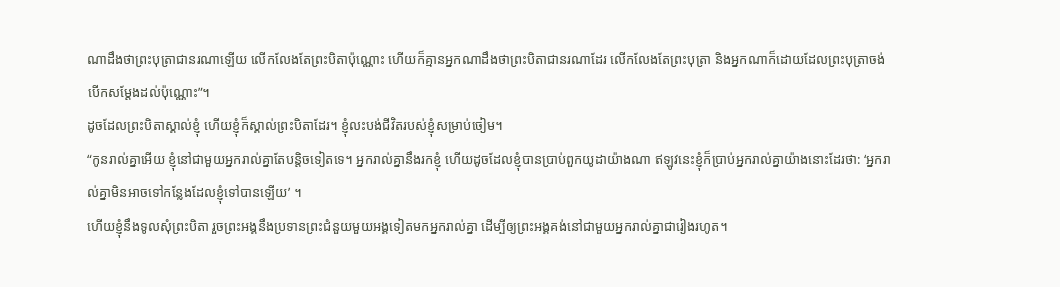ណាដឹងថាព្រះបុត្រាជានរណាឡើយ លើកលែងតែព្រះបិតាប៉ុណ្ណោះ ហើយក៏គ្មានអ្នកណាដឹងថាព្រះបិតាជានរណាដែរ លើកលែងតែព្រះបុត្រា និងអ្នកណាក៏ដោយដែលព្រះបុត្រាចង់បើកសម្ដែងដល់ប៉ុណ្ណោះ”។
ដូចដែលព្រះបិតាស្គាល់ខ្ញុំ ហើយខ្ញុំក៏ស្គាល់ព្រះបិតាដែរ។ ខ្ញុំលះបង់ជីវិតរបស់ខ្ញុំសម្រាប់ចៀម។
“កូនរាល់គ្នាអើយ ខ្ញុំនៅជាមួយអ្នករាល់គ្នាតែបន្តិចទៀតទេ។ អ្នករាល់គ្នានឹងរកខ្ញុំ ហើយដូចដែលខ្ញុំបានប្រាប់ពួកយូដាយ៉ាងណា ឥឡូវនេះខ្ញុំក៏ប្រាប់អ្នករាល់គ្នាយ៉ាងនោះដែរថា: ‘អ្នករាល់គ្នាមិនអាចទៅកន្លែងដែលខ្ញុំទៅបានឡើយ’ ។
ហើយខ្ញុំនឹងទូលសុំព្រះបិតា រួចព្រះអង្គនឹងប្រទានព្រះជំនួយមួយអង្គទៀតមកអ្នករាល់គ្នា ដើម្បីឲ្យព្រះអង្គគង់នៅជាមួយអ្នករាល់គ្នាជារៀងរហូត។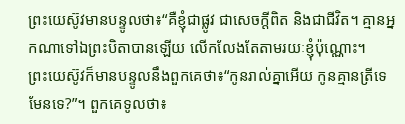ព្រះយេស៊ូវមានបន្ទូលថា៖“គឺខ្ញុំជាផ្លូវ ជាសេចក្ដីពិត និងជាជីវិត។ គ្មានអ្នកណាទៅឯព្រះបិតាបានឡើយ លើកលែងតែតាមរយៈខ្ញុំប៉ុណ្ណោះ។
ព្រះយេស៊ូវក៏មានបន្ទូលនឹងពួកគេថា៖“កូនរាល់គ្នាអើយ កូនគ្មានត្រីទេ មែនទេ?”។ ពួកគេទូលថា៖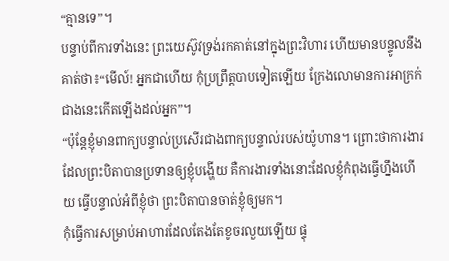“គ្មានទេ”។
បន្ទាប់ពីការទាំងនេះ ព្រះយេស៊ូវទ្រង់រកគាត់នៅក្នុងព្រះវិហារ ហើយមានបន្ទូលនឹងគាត់ថា៖“មើល៍! អ្នកជាហើយ កុំប្រព្រឹត្តបាបទៀតឡើយ ក្រែងលោមានការអាក្រក់ជាងនេះកើតឡើងដល់អ្នក”។
“ប៉ុន្តែខ្ញុំមានពាក្យបន្ទាល់ប្រសើរជាងពាក្យបន្ទាល់របស់យ៉ូហាន។ ព្រោះថាការងារដែលព្រះបិតាបានប្រទានឲ្យខ្ញុំបង្ហើយ គឺការងារទាំងនោះដែលខ្ញុំកំពុងធ្វើហ្នឹងហើយ ធ្វើបន្ទាល់អំពីខ្ញុំថា ព្រះបិតាបានចាត់ខ្ញុំឲ្យមក។
កុំធ្វើការសម្រាប់អាហារដែលតែងតែខូចរលួយឡើយ ផ្ទុ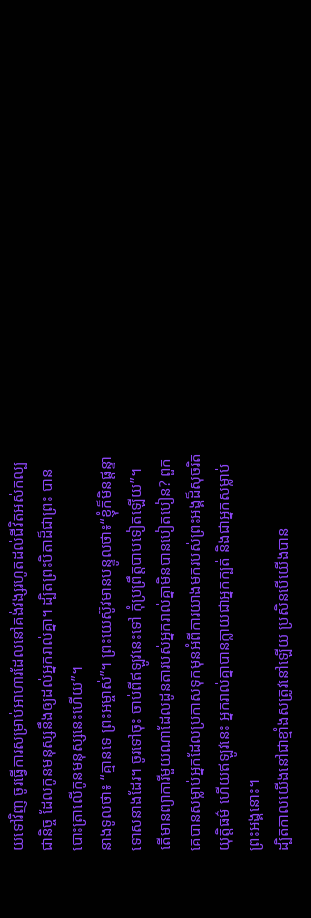យទៅវិញ ចូរធ្វើការសម្រាប់អាហារដែលនៅគង់វង្សរហូតដល់ជីវិតអស់កល្បជានិច្ច ដែលកូនមនុស្សនឹងឲ្យដល់អ្នករាល់គ្នា។ ដ្បិតព្រះបិតាដ៏ជាព្រះ បានបោះត្រាលើកូនមនុស្សនេះហើយ”។
នាងទូលថា៖ “គ្មានទេ ព្រះអម្ចាស់”។ ព្រះយេស៊ូវមានបន្ទូលថា៖“ខ្ញុំក៏មិនផ្ដន្ទាទោសនាងដែរ។ ចូរទៅចុះ ចាប់ពីឥឡូវនេះទៅ កុំប្រព្រឹត្តបាបទៀតឡើយ”។
តើមានព្យាការីមួយណាដែលដូនតារបស់អ្នករាល់គ្នាមិនបានបៀតបៀន? ពួកគេបានសម្លាប់អ្នកដែលប្រកាសទុកមុនអំពីការយាងមករបស់ព្រះអង្គដ៏សុចរិតយុត្តិធម៌ ហើយឥឡូវនេះ អ្នករាល់គ្នាបានក្លាយជាអ្នកក្បត់ និងជាអ្នកសម្លាប់ព្រះអង្គនោះ។
ដ្បិតកាលយើងនៅជាខ្មាំងសត្រូវនៅឡើយ ប្រសិនបើយើងបាន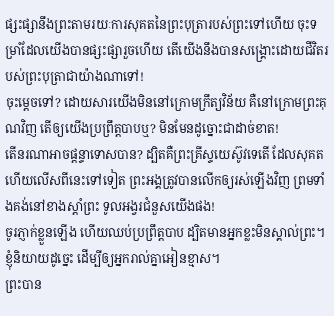ផ្សះផ្សានឹងព្រះតាមរយៈការសុគតនៃព្រះបុត្រារបស់ព្រះទៅហើយ ចុះទម្រាំដែលយើងបានផ្សះផ្សារួចហើយ តើយើងនឹងបានសង្គ្រោះដោយជីវិតរបស់ព្រះបុត្រាជាយ៉ាងណាទៅ!
ចុះម្ដេចទៅ? ដោយសារយើងមិននៅក្រោមក្រឹត្យវិន័យ គឺនៅក្រោមព្រះគុណវិញ តើឲ្យយើងប្រព្រឹត្តបាបឬ? មិនមែនដូច្នោះជាដាច់ខាត!
តើនរណាអាចផ្ដន្ទាទោសបាន? ដ្បិតគឺព្រះគ្រីស្ទយេស៊ូវទេតើ ដែលសុគត ហើយលើសពីនេះទៅទៀត ព្រះអង្គត្រូវបានលើកឲ្យរស់ឡើងវិញ ព្រមទាំងគង់នៅខាងស្ដាំព្រះ ទូលអង្វរជំនួសយើងផង!
ចូរភ្ញាក់ខ្លួនឡើង ហើយឈប់ប្រព្រឹត្តបាប ដ្បិតមានអ្នកខ្លះមិនស្គាល់ព្រះ។ ខ្ញុំនិយាយដូច្នេះ ដើម្បីឲ្យអ្នករាល់គ្នាអៀនខ្មាស។
ព្រះបាន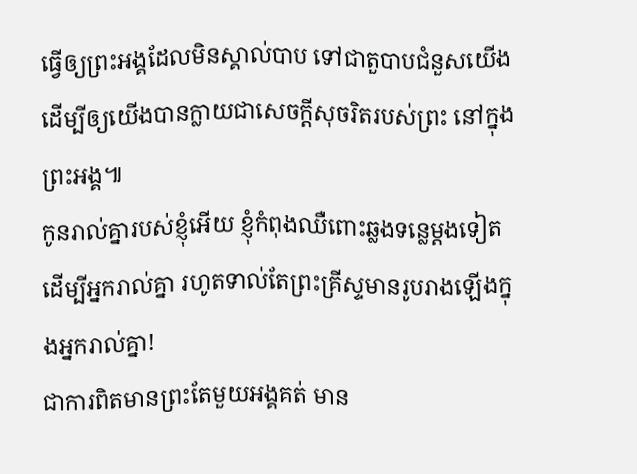ធ្វើឲ្យព្រះអង្គដែលមិនស្គាល់បាប ទៅជាតួបាបជំនួសយើង ដើម្បីឲ្យយើងបានក្លាយជាសេចក្ដីសុចរិតរបស់ព្រះ នៅក្នុងព្រះអង្គ៕
កូនរាល់គ្នារបស់ខ្ញុំអើយ ខ្ញុំកំពុងឈឺពោះឆ្លងទន្លេម្ដងទៀតដើម្បីអ្នករាល់គ្នា រហូតទាល់តែព្រះគ្រីស្ទមានរូបរាងឡើងក្នុងអ្នករាល់គ្នា!
ជាការពិតមានព្រះតែមួយអង្គគត់ មាន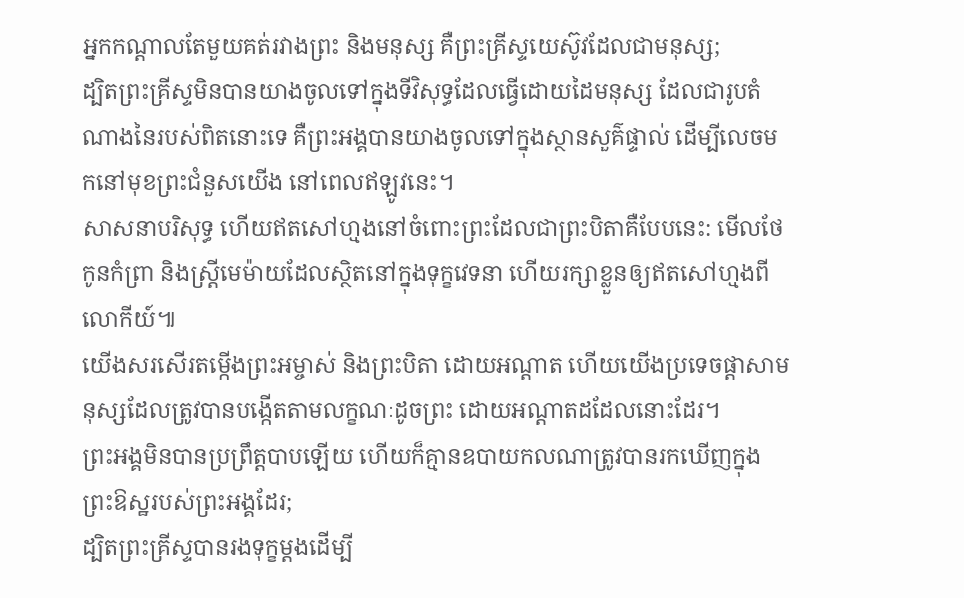អ្នកកណ្ដាលតែមួយគត់រវាងព្រះ និងមនុស្ស គឺព្រះគ្រីស្ទយេស៊ូវដែលជាមនុស្ស;
ដ្បិតព្រះគ្រីស្ទមិនបានយាងចូលទៅក្នុងទីវិសុទ្ធដែលធ្វើដោយដៃមនុស្ស ដែលជារូបតំណាងនៃរបស់ពិតនោះទេ គឺព្រះអង្គបានយាងចូលទៅក្នុងស្ថានសួគ៌ផ្ទាល់ ដើម្បីលេចមកនៅមុខព្រះជំនួសយើង នៅពេលឥឡូវនេះ។
សាសនាបរិសុទ្ធ ហើយឥតសៅហ្មងនៅចំពោះព្រះដែលជាព្រះបិតាគឺបែបនេះ: មើលថែកូនកំព្រា និងស្ត្រីមេម៉ាយដែលស្ថិតនៅក្នុងទុក្ខវេទនា ហើយរក្សាខ្លួនឲ្យឥតសៅហ្មងពីលោកីយ៍៕
យើងសរសើរតម្កើងព្រះអម្ចាស់ និងព្រះបិតា ដោយអណ្ដាត ហើយយើងប្រទេចផ្ដាសាមនុស្សដែលត្រូវបានបង្កើតតាមលក្ខណៈដូចព្រះ ដោយអណ្ដាតដដែលនោះដែរ។
ព្រះអង្គមិនបានប្រព្រឹត្តបាបឡើយ ហើយក៏គ្មានឧបាយកលណាត្រូវបានរកឃើញក្នុងព្រះឱស្ឋរបស់ព្រះអង្គដែរ;
ដ្បិតព្រះគ្រីស្ទបានរងទុក្ខម្ដងដើម្បី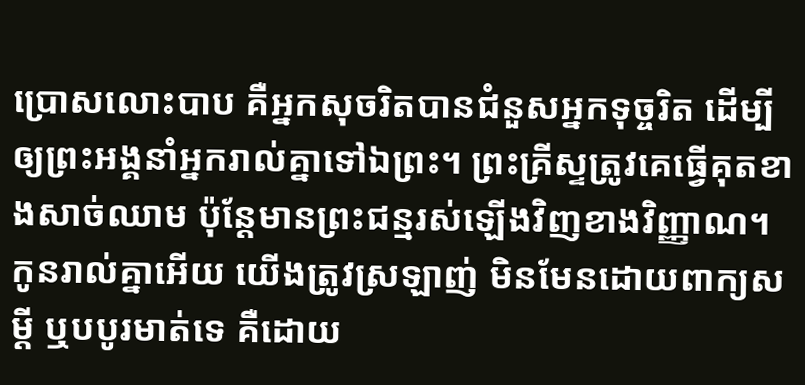ប្រោសលោះបាប គឺអ្នកសុចរិតបានជំនួសអ្នកទុច្ចរិត ដើម្បីឲ្យព្រះអង្គនាំអ្នករាល់គ្នាទៅឯព្រះ។ ព្រះគ្រីស្ទត្រូវគេធ្វើគុតខាងសាច់ឈាម ប៉ុន្តែមានព្រះជន្មរស់ឡើងវិញខាងវិញ្ញាណ។
កូនរាល់គ្នាអើយ យើងត្រូវស្រឡាញ់ មិនមែនដោយពាក្យសម្ដី ឬបបូរមាត់ទេ គឺដោយ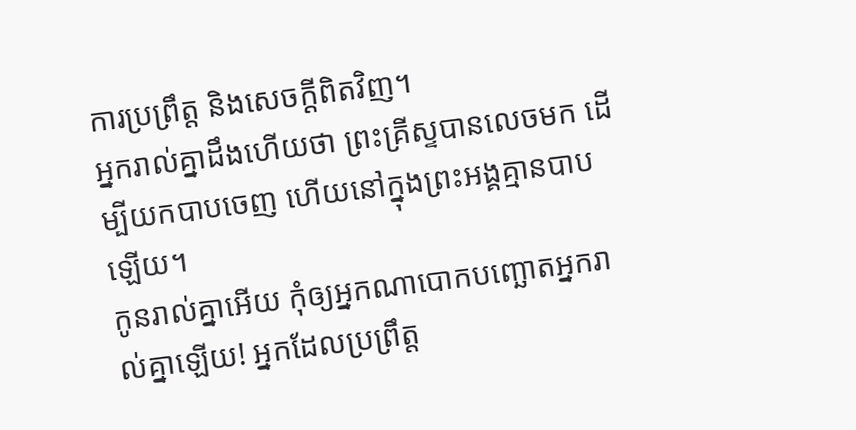ការប្រព្រឹត្ត និងសេចក្ដីពិតវិញ។
អ្នករាល់គ្នាដឹងហើយថា ព្រះគ្រីស្ទបានលេចមក ដើម្បីយកបាបចេញ ហើយនៅក្នុងព្រះអង្គគ្មានបាបឡើយ។
កូនរាល់គ្នាអើយ កុំឲ្យអ្នកណាបោកបញ្ឆោតអ្នករាល់គ្នាឡើយ! អ្នកដែលប្រព្រឹត្ត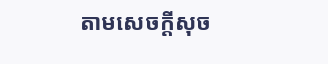តាមសេចក្ដីសុច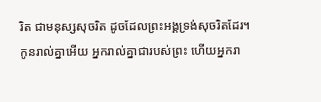រិត ជាមនុស្សសុចរិត ដូចដែលព្រះអង្គទ្រង់សុចរិតដែរ។
កូនរាល់គ្នាអើយ អ្នករាល់គ្នាជារបស់ព្រះ ហើយអ្នករា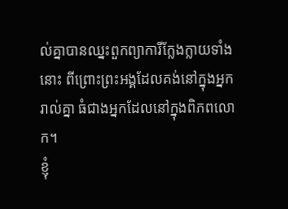ល់គ្នាបានឈ្នះពួកព្យាការីក្លែងក្លាយទាំងនោះ ពីព្រោះព្រះអង្គដែលគង់នៅក្នុងអ្នករាល់គ្នា ធំជាងអ្នកដែលនៅក្នុងពិភពលោក។
ខ្ញុំ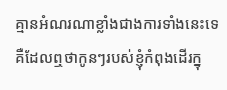គ្មានអំណរណាខ្លាំងជាងការទាំងនេះទេ គឺដែលឮថាកូនៗរបស់ខ្ញុំកំពុងដើរក្នុ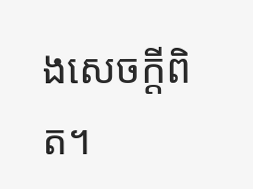ងសេចក្ដីពិត។